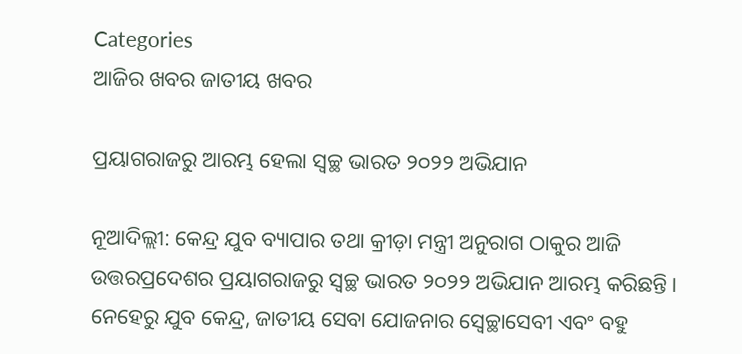Categories
ଆଜିର ଖବର ଜାତୀୟ ଖବର

ପ୍ରୟାଗରାଜରୁ ଆରମ୍ଭ ହେଲା ସ୍ୱଚ୍ଛ ଭାରତ ୨୦୨୨ ଅଭିଯାନ

ନୂଆଦିଲ୍ଲୀ: କେନ୍ଦ୍ର ଯୁବ ବ୍ୟାପାର ତଥା କ୍ରୀଡ଼ା ମନ୍ତ୍ରୀ ଅନୁରାଗ ଠାକୁର ଆଜି ଉତ୍ତରପ୍ରଦେଶର ପ୍ରୟାଗରାଜରୁ ସ୍ୱଚ୍ଛ ଭାରତ ୨୦୨୨ ଅଭିଯାନ ଆରମ୍ଭ କରିଛନ୍ତି। ନେହେରୁ ଯୁବ କେନ୍ଦ୍ର, ଜାତୀୟ ସେବା ଯୋଜନାର ସ୍ୱେଚ୍ଛାସେବୀ ଏବଂ ବହୁ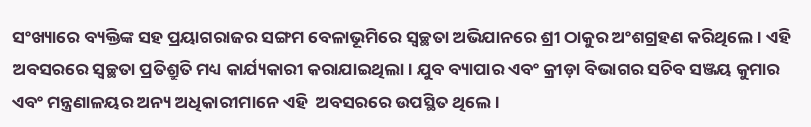ସଂଖ୍ୟାରେ ବ୍ୟକ୍ତିଙ୍କ ସହ ପ୍ରୟାଗରାଜର ସଙ୍ଗମ ବେଳାଭୂମିରେ ସ୍ୱଚ୍ଛତା ଅଭିଯାନରେ ଶ୍ରୀ ଠାକୁର ଅଂଶଗ୍ରହଣ କରିଥିଲେ। ଏହି ଅବସରରେ ସ୍ୱଚ୍ଛତା ପ୍ରତିଶ୍ରୁତି ମଧ୍ୟ କାର୍ଯ୍ୟକାରୀ କରାଯାଇଥିଲା। ଯୁବ ବ୍ୟାପାର ଏବଂ କ୍ରୀଡ଼ା ବିଭାଗର ସଚିବ ସଞ୍ଜୟ କୁମାର ଏବଂ ମନ୍ତ୍ରଣାଳୟର ଅନ୍ୟ ଅଧିକାରୀମାନେ ଏହି  ଅବସରରେ ଉପସ୍ଥିତ ଥିଲେ।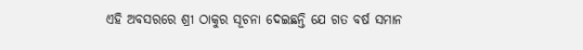ଏହି ଅବସରରେ ଶ୍ରୀ ଠାକୁର ସୂଚନା ଦେଇଛନ୍ତି ଯେ ଗତ ବର୍ଷ ସମାନ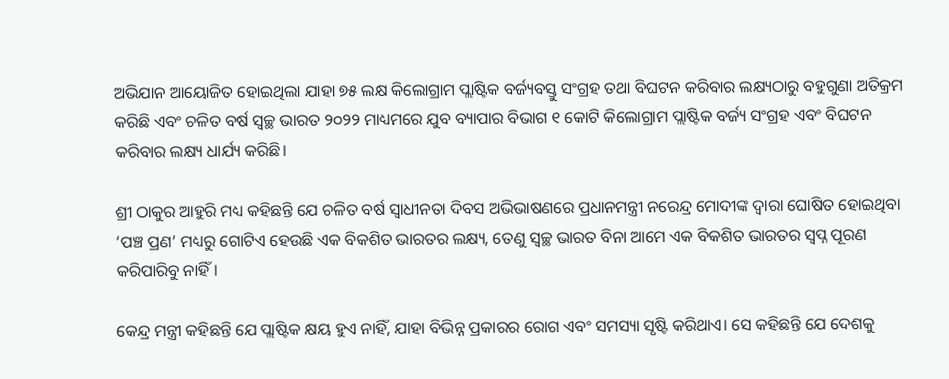ଅଭିଯାନ ଆୟୋଜିତ ହୋଇଥିଲା ଯାହା ୭୫ ଲକ୍ଷ କିଲୋଗ୍ରାମ ପ୍ଲାଷ୍ଟିକ ବର୍ଜ୍ୟବସ୍ତୁ ସଂଗ୍ରହ ତଥା ବିଘଟନ କରିବାର ଲକ୍ଷ୍ୟଠାରୁ ବହୁଗୁଣା ଅତିକ୍ରମ କରିଛି ଏବଂ ଚଳିତ ବର୍ଷ ସ୍ୱଚ୍ଛ ଭାରତ ୨୦୨୨ ମାଧ୍ୟମରେ ଯୁବ ବ୍ୟାପାର ବିଭାଗ ୧ କୋଟି କିଲୋଗ୍ରାମ ପ୍ଲାଷ୍ଟିକ ବର୍ଜ୍ୟ ସଂଗ୍ରହ ଏବଂ ବିଘଟନ କରିବାର ଲକ୍ଷ୍ୟ ଧାର୍ଯ୍ୟ କରିଛି।

ଶ୍ରୀ ଠାକୁର ଆହୁରି ମଧ୍ୟ କହିଛନ୍ତି ଯେ ଚଳିତ ବର୍ଷ ସ୍ୱାଧୀନତା ଦିବସ ଅଭିଭାଷଣରେ ପ୍ରଧାନମନ୍ତ୍ରୀ ନରେନ୍ଦ୍ର ମୋଦୀଙ୍କ ଦ୍ୱାରା ଘୋଷିତ ହୋଇଥିବା ‘ପଞ୍ଚ ପ୍ରଣ’ ମଧ୍ୟରୁ ଗୋଟିଏ ହେଉଛି ଏକ ବିକଶିତ ଭାରତର ଲକ୍ଷ୍ୟ, ତେଣୁ ସ୍ୱଚ୍ଛ ଭାରତ ବିନା ଆମେ ଏକ ବିକଶିତ ଭାରତର ସ୍ୱପ୍ନ ପୂରଣ କରିପାରିବୁ ନାହିଁ।

କେନ୍ଦ୍ର ମନ୍ତ୍ରୀ କହିଛନ୍ତି ଯେ ପ୍ଲାଷ୍ଟିକ କ୍ଷୟ ହୁଏ ନାହିଁ, ଯାହା ବିଭିନ୍ନ ପ୍ରକାରର ରୋଗ ଏବଂ ସମସ୍ୟା ସୃଷ୍ଟି କରିଥାଏ। ସେ କହିଛନ୍ତି ଯେ ଦେଶକୁ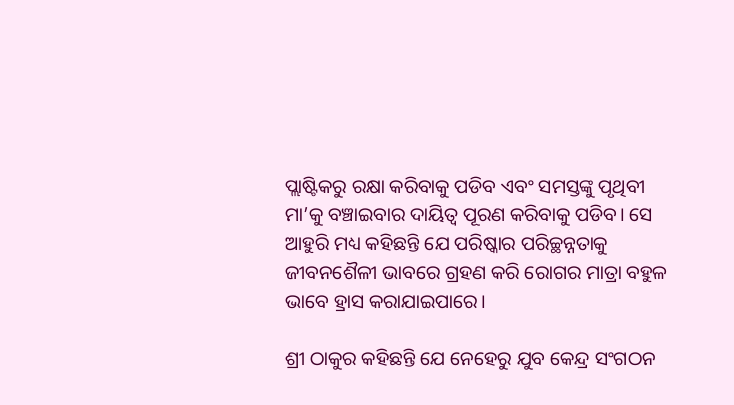ପ୍ଲାଷ୍ଟିକରୁ ରକ୍ଷା କରିବାକୁ ପଡିବ ଏବଂ ସମସ୍ତଙ୍କୁ ପୃଥିବୀ ମା’କୁ ବଞ୍ଚାଇବାର ଦାୟିତ୍ୱ ପୂରଣ କରିବାକୁ ପଡିବ। ସେ ଆହୁରି ମଧ୍ୟ କହିଛନ୍ତି ଯେ ପରିଷ୍କାର ପରିଚ୍ଛନ୍ନତାକୁ ଜୀବନଶୈଳୀ ଭାବରେ ଗ୍ରହଣ କରି ରୋଗର ମାତ୍ରା ବହୁଳ ଭାବେ ହ୍ରାସ କରାଯାଇପାରେ।

ଶ୍ରୀ ଠାକୁର କହିଛନ୍ତି ଯେ ନେହେରୁ ଯୁବ କେନ୍ଦ୍ର ସଂଗଠନ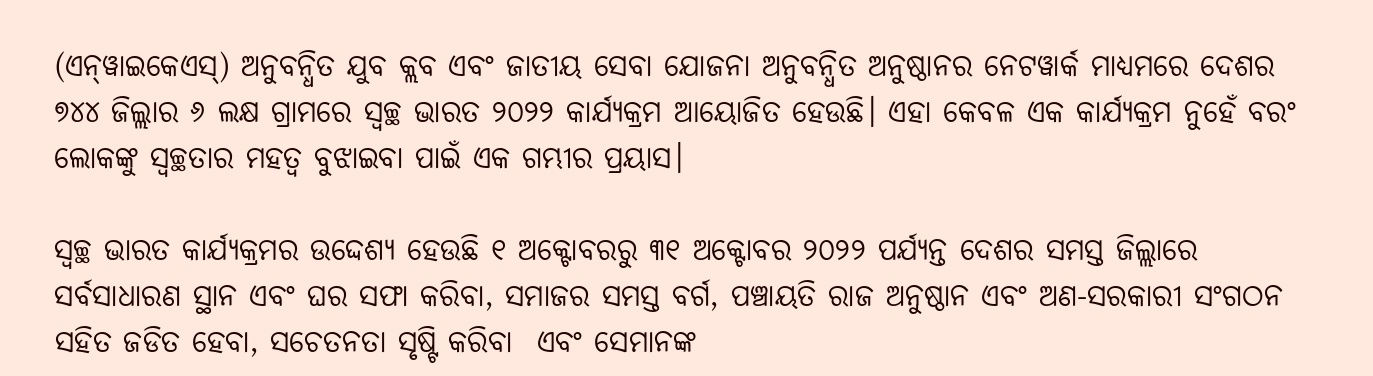(ଏନ୍‍ୱାଇକେଏସ୍‍) ଅନୁବନ୍ଧିତ ଯୁବ କ୍ଲବ ଏବଂ ଜାତୀୟ ସେବା ଯୋଜନା ଅନୁବନ୍ଧିତ ଅନୁଷ୍ଠାନର ନେଟୱାର୍କ ମାଧ୍ୟମରେ ଦେଶର ୭୪୪ ଜିଲ୍ଲାର ୬ ଲକ୍ଷ ଗ୍ରାମରେ ସ୍ୱଚ୍ଛ ଭାରତ ୨୦୨୨ କାର୍ଯ୍ୟକ୍ରମ ଆୟୋଜିତ ହେଉଛି। ଏହା କେବଳ ଏକ କାର୍ଯ୍ୟକ୍ରମ ନୁହେଁ ବରଂ ଲୋକଙ୍କୁ ସ୍ୱଚ୍ଛତାର ମହତ୍ୱ ବୁଝାଇବା ପାଇଁ ଏକ ଗମ୍ଭୀର ପ୍ରୟାସ।

ସ୍ୱଚ୍ଛ ଭାରତ କାର୍ଯ୍ୟକ୍ରମର ଉଦ୍ଦେଶ୍ୟ ହେଉଛି ୧ ଅକ୍ଟୋବରରୁ ୩୧ ଅକ୍ଟୋବର ୨୦୨୨ ପର୍ଯ୍ୟନ୍ତ ଦେଶର ସମସ୍ତ ଜିଲ୍ଲାରେ ସର୍ବସାଧାରଣ ସ୍ଥାନ ଏବଂ ଘର ସଫା କରିବା, ସମାଜର ସମସ୍ତ ବର୍ଗ, ପଞ୍ଚାୟତି ରାଜ ଅନୁଷ୍ଠାନ ଏବଂ ଅଣ-ସରକାରୀ ସଂଗଠନ ସହିତ ଜଡିତ ହେବା, ସଚେତନତା ସୃଷ୍ଟି କରିବା  ଏବଂ ସେମାନଙ୍କ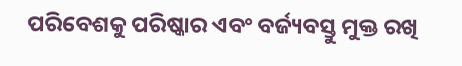ପରିବେଶକୁ ପରିଷ୍କାର ଏବଂ ବର୍ଜ୍ୟବସ୍ତୁ ମୁକ୍ତ ରଖି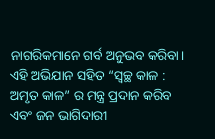ନାଗରିକମାନେ ଗର୍ବ ଅନୁଭବ କରିବା। ଏହି ଅଭିଯାନ ସହିତ “ସ୍ୱଚ୍ଛ କାଳ : ଅମୃତ କାଳ” ର ମନ୍ତ୍ର ପ୍ରଦାନ କରିବ ଏବଂ ଜନ ଭାଗିଦାରୀ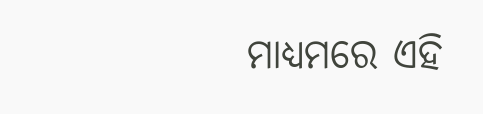ମାଧ୍ୟମରେ ଏହି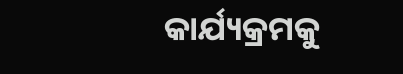କାର୍ଯ୍ୟକ୍ରମକୁ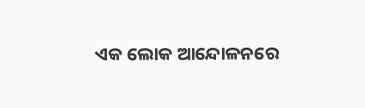ଏକ ଲୋକ ଆନ୍ଦୋଳନରେ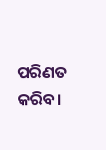ପରିଣତ କରିବ।